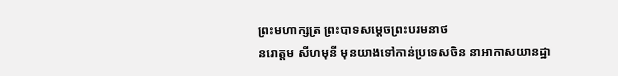ព្រះមហាក្សត្រ ព្រះបាទសម្ដេចព្រះបរមនាថ
នរោត្តម សីហមុនី មុនយាងទៅកាន់ប្រទេសចិន នាអាកាសយានដ្ឋា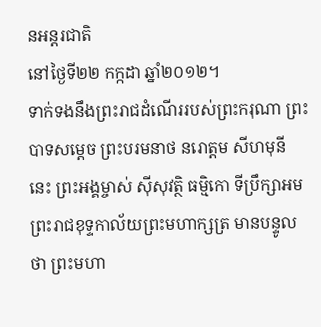នអន្តរជាតិ
នៅថ្ងៃទី២២ កក្កដា ឆ្នាំ២០១២។
ទាក់ទងនឹងព្រះរាជដំណើររបស់ព្រះករុណា ព្រះបាទសម្ដេច ព្រះបរមនាថ នរោត្តម សីហមុនី នេះ ព្រះអង្គម្ចាស់ ស៊ីសុវត្ថិ ធម្មិកោ ទីប្រឹក្សាអមព្រះរាជខុទ្ទកាល័យព្រះមហាក្សត្រ មានបន្ទូលថា ព្រះមហា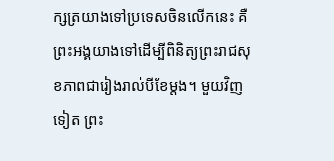ក្សត្រយាងទៅប្រទេសចិនលើកនេះ គឺព្រះអង្គយាងទៅដើម្បីពិនិត្យព្រះរាជសុខភាពជារៀងរាល់បីខែម្ដង។ មួយវិញទៀត ព្រះ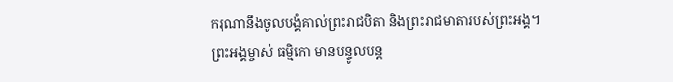ករុណានឹងចូលបង្គំគាល់ព្រះរាជបិតា និងព្រះរាជមាតារបស់ព្រះអង្គ។
ព្រះអង្គម្ចាស់ ធម្មិកោ មានបន្ទូលបន្ត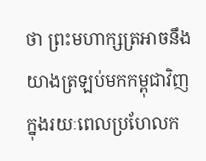ថា ព្រះមហាក្សត្រអាចនឹងយាងត្រឡប់មកកម្ពុជាវិញ ក្នុងរយៈពេលប្រហែលក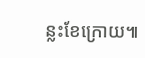ន្លះខែក្រោយ៕